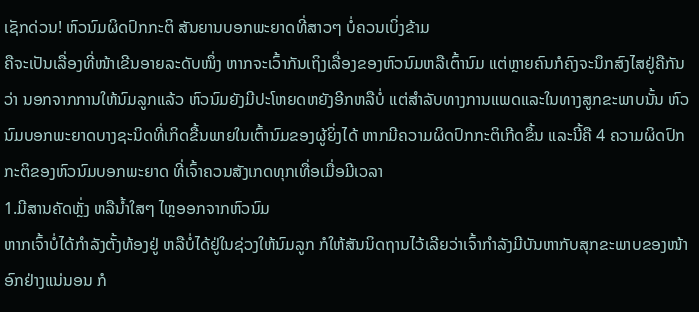ເຊັກດ່ວນ! ຫົວນົມຜິດປົກກະຕິ ສັນຍານບອກພະຍາດທີ່ສາວໆ ບໍ່ຄວນເບິ່ງຂ້າມ
ຄືຈະເປັນເລື່ອງທີ່ໜ້າເຂີນອາຍລະດັບໜຶ່ງ ຫາກຈະເວົ້າກັນເຖິງເລື່ອງຂອງຫົວນົມຫລືເຕົ້ານົມ ແຕ່ຫຼາຍຄົນກໍຄົງຈະນຶກສົງໄສຢູ່ຄືກັນວ່າ ນອກຈາກການໃຫ້ນົມລູກແລ້ວ ຫົວນົມຍັງມີປະໂຫຍດຫຍັງອີກຫລືບໍ່ ແຕ່ສຳລັບທາງການແພດແລະໃນທາງສູກຂະພາບນັ້ນ ຫົວນົມບອກພະຍາດບາງຊະນິດທີ່ເກິດຂື້ນພາຍໃນເຕົ້ານົມຂອງຜູ້ຍິ່ງໄດ້ ຫາກມີຄວາມຜິດປົກກະຕິເກີດຂຶ້ນ ແລະນີ້ຄື 4 ຄວາມຜິດປົກກະຕິຂອງຫົວນົມບອກພະຍາດ ທີ່ເຈົ້າຄວນສັງເກດທຸກເທື່ອເມື່ອມີເວລາ
1.ມີສານຄັດຫຼັ່ງ ຫລືນ້ຳໃສໆ ໄຫຼອອກຈາກຫົວນົມ
ຫາກເຈົ້າບໍ່ໄດ້ກຳລັງຕັ້ງທ້ອງຢູ່ ຫລືບໍ່ໄດ້ຢູ່ໃນຊ່ວງໃຫ້ນົມລູກ ກໍໃຫ້ສັນນິດຖານໄວ້ເລີຍວ່າເຈົ້າກຳລັງມີບັນຫາກັບສຸກຂະພາບຂອງໜ້າອົກຢ່າງແນ່ນອນ ກໍ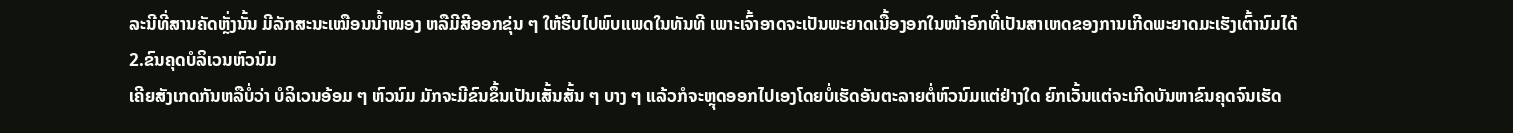ລະນີທີ່ສານຄັດຫຼັ່ງນັ້ນ ມີລັກສະນະເໝືອນນ້ຳໜອງ ຫລືມີສີອອກຂຸ່ນ ໆ ໃຫ້ຮີບໄປພົບແພດໃນທັນທີ ເພາະເຈົ້າອາດຈະເປັນພະຍາດເນື້ອງອກໃນໜ້າອົກທີ່ເປັນສາເຫດຂອງການເກີດພະຍາດມະເຮັງເຕົ້ານົມໄດ້
2.ຂົນຄຸດບໍລິເວນຫົວນົມ
ເຄີຍສັງເກດກັນຫລືບໍ່ວ່າ ບໍລິເວນອ້ອມ ໆ ຫົວນົມ ມັກຈະມີຂົນຂຶ້ນເປັນເສັ້ນສັ້ນ ໆ ບາງ ໆ ແລ້ວກໍຈະຫຼຸດອອກໄປເອງໂດຍບໍ່ເຮັດອັນຕະລາຍຕໍ່ຫົວນົມແຕ່ຢ່າງໃດ ຍົກເວັ້ນແຕ່ຈະເກີດບັນຫາຂົນຄຸດຈົນເຮັດ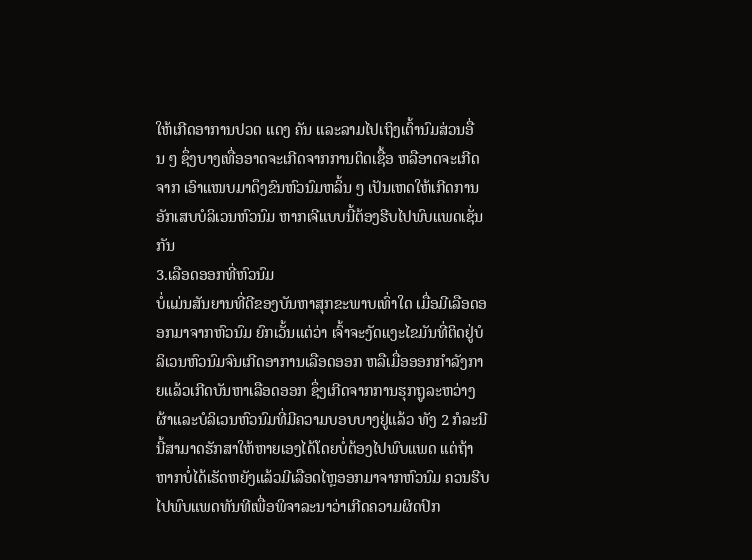ໃຫ້ເກີດອາການປວດ ແດງ ຄັນ ແລະລາມໄປເຖິງເຕົ້ານົມສ່ວນອື່ນ ໆ ຊຶ່ງບາງເທື່ອອາດຈະເກີດຈາກການຕິດເຊື້ອ ຫລືອາດຈະເກີດຈາກ ເອົາແໜບມາດຶງຂົນຫົວນົມຫລິ້ນ ໆ ເປັນເຫດໃຫ້ເກີດການອັກເສບບໍລິເວນຫົວນົມ ຫາກເຈີແບບນີ້ຕ້ອງຮີບໄປພົບແພດເຊັ່ນກັນ
3.ເລືອດອອກທີ່ຫົວນົມ
ບໍ່ແມ່ນສັນຍານທີ່ດີຂອງບັນຫາສຸກຂະພາບເທົ່າໃດ ເມື່ອມີເລືອດອອກມາຈາກຫົວນົມ ຍົກເວັ້ນແຕ່ວ່າ ເຈົ້າຈະງັດແງະໄຂມັນທີ່ຕິດຢູ່ບໍລິເວນຫົວນົມຈົນເກີດອາການເລືອດອອກ ຫລືເມື່ອອອກກຳລັງກາຍແລ້ວເກີດບັນຫາເລືອດອອກ ຊຶ່ງເກີດຈາກການຮຸກຖູລະຫວ່າງຜ້າແລະບໍລິເວນຫົວນົມທີ່ມີຄວາມບອບບາງຢູ່ແລ້ວ ທັງ 2 ກໍລະນີນີ້ສາມາດຮັກສາໃຫ້ຫາຍເອງໄດ້ໂດຍບໍ່ຕ້ອງໄປພົບແພດ ແຕ່ຖ້າຫາກບໍ່ໄດ້ເຮັດຫຍັງແລ້ວມີເລືອດໄຫຼອອກມາຈາກຫົວນົມ ຄວນຮີບໄປພົບແພດທັນທີເພື່ອພິຈາລະນາວ່າເກີດຄວາມຜິດປົກ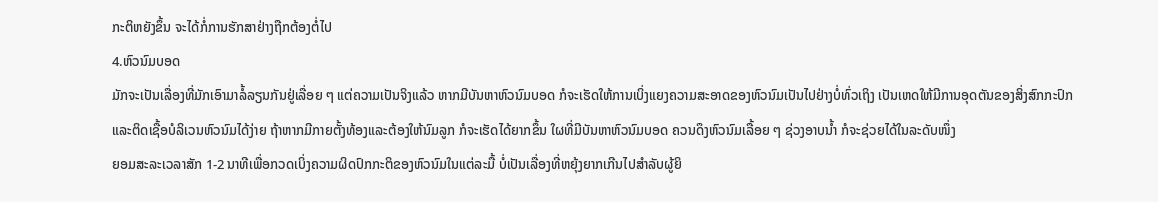ກະຕິຫຍັງຂຶ້ນ ຈະໄດ້ກໍ່ການຮັກສາຢ່າງຖືກຕ້ອງຕໍ່ໄປ
4.ຫົວນົມບອດ
ມັກຈະເປັນເລື່ອງທີ່ມັກເອົາມາລໍ້ລຽນກັນຢູ່ເລື່ອຍ ໆ ແຕ່ຄວາມເປັນຈິງແລ້ວ ຫາກມີບັນຫາຫົວນົມບອດ ກໍຈະເຮັດໃຫ້ການເບິ່ງແຍງຄວາມສະອາດຂອງຫົວນົມເປັນໄປຢ່າງບໍ່ທົ່ວເຖິງ ເປັນເຫດໃຫ້ມີການອຸດຕັນຂອງສິ່ງສົກກະປົກແລະຕິດເຊື້ອບໍລິເວນຫົວນົມໄດ້ງ່າຍ ຖ້າຫາກມີກາຍຕັ້ງທ້ອງແລະຕ້ອງໃຫ້ນົມລູກ ກໍຈະເຮັດໄດ້ຍາກຂຶ້ນ ໃຜທີ່ມີບັນຫາຫົວນົມບອດ ຄວນດຶງຫົວນົມເລື້ອຍ ໆ ຊ່ວງອາບນ້ຳ ກໍຈະຊ່ວຍໄດ້ໃນລະດັບໜຶ່ງ
ຍອມສະລະເວລາສັກ 1-2 ນາທີເພື່ອກວດເບິ່ງຄວາມຜິດປົກກະຕິຂອງຫົວນົມໃນແຕ່ລະມື້ ບໍ່ເປັນເລື່ອງທີ່ຫຍຸ້ງຍາກເກີນໄປສຳລັບຜູ້ຍິ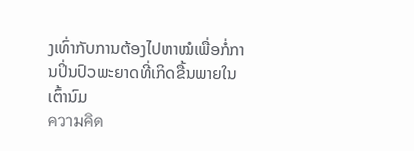ງເທົ່າກັບການຕ້ອງໄປຫາໝໍເພື່ອກໍ່ການປິ່ນປົວພະຍາດທີ່ເກິດຂື້ນພາຍໃນເຕົ້ານົມ
ความคิด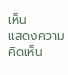เห็น
แสดงความคิดเห็น